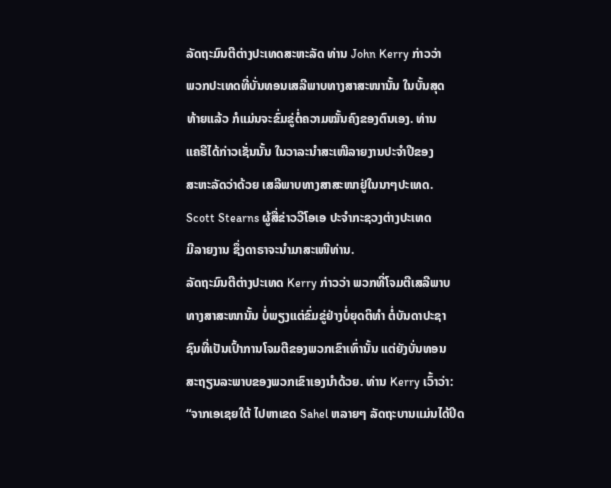ລັດຖະມົນຕີຕ່າງປະເທດສະຫະລັດ ທ່ານ John Kerry ກ່າວວ່າ
ພວກປະເທດທີ່ບັ່ນທອນເສລີພາບທາງສາສະໜານັ້ນ ໃນບັ້ນສຸດ
ທ້າຍແລ້ວ ກໍແມ່ນຈະຂົ່ມຂູ່ຕໍ່ຄວາມໝັ້ນຄົງຂອງຕົນເອງ. ທ່ານ
ແຄຣີໄດ້ກ່າວເຊັ່ນນັ້ນ ໃນວາລະນຳສະເໜີລາຍງານປະຈຳປີຂອງ
ສະຫະລັດວ່າດ້ວຍ ເສລີພາບທາງສາສະໜາຢູ່ໃນນາໆປະເທດ.
Scott Stearns ຜູ້ສື່ຂ່າວວີໂອເອ ປະຈຳກະຊວງຕ່າງປະເທດ
ມີລາຍງານ ຊຶ່ງດາຣາຈະນຳມາສະເໜີທ່ານ.
ລັດຖະມົນຕີຕ່າງປະເທດ Kerry ກ່າວວ່າ ພວກທີ່ໂຈມຕີເສລີພາບ
ທາງສາສະໜານັ້ນ ບໍ່ພຽງແຕ່ຂົ່ມຂູ່ຢ່າງບໍ່ຍຸດຕິທຳ ຕໍ່ບັນດາປະຊາ
ຊົນທີ່ເປັນເປົ້າການໂຈມຕີຂອງພວກເຂົາເທົ່ານັ້ນ ແຕ່ຍັງບັ່ນທອນ
ສະຖຽນລະພາບຂອງພວກເຂົາເອງນຳດ້ວຍ. ທ່ານ Kerry ເວົ້າວ່າ:
“ຈາກເອເຊຍໃຕ້ ໄປຫາເຂດ Sahel ຫລາຍໆ ລັດຖະບານແມ່ນໄດ້ປິດ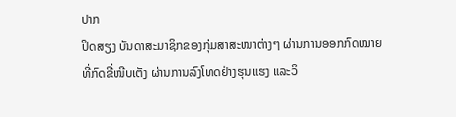ປາກ
ປິດສຽງ ບັນດາສະມາຊິກຂອງກຸ່ມສາສະໜາຕ່າງໆ ຜ່ານການອອກກົດໝາຍ
ທີ່ກົດຂີ່ໜີບເຕັງ ຜ່ານການລົງໂທດຢ່າງຮຸນແຮງ ແລະວິ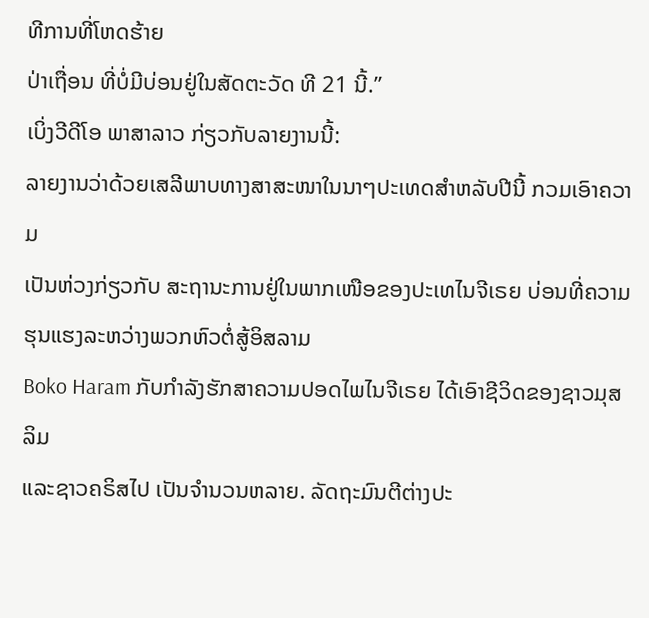ທີການທີ່ໂຫດຮ້າຍ
ປ່າເຖື່ອນ ທີ່ບໍ່ມີບ່ອນຢູ່ໃນສັດຕະວັດ ທີ 21 ນີ້.”
ເບິ່ງວີດີໂອ ພາສາລາວ ກ່ຽວກັບລາຍງານນີ້:
ລາຍງານວ່າດ້ວຍເສລີພາບທາງສາສະໜາໃນນາໆປະເທດສຳຫລັບປີນີ້ ກວມເອົາຄວາມ
ເປັນຫ່ວງກ່ຽວກັບ ສະຖານະການຢູ່ໃນພາກເໜືອຂອງປະເທໄນຈີເຣຍ ບ່ອນທີ່ຄວາມຮຸນແຮງລະຫວ່າງພວກຫົວຕໍ່ສູ້ອິສລາມ
Boko Haram ກັບກຳລັງຮັກສາຄວາມປອດໄພໄນຈີເຣຍ ໄດ້ເອົາຊີວິດຂອງຊາວມຸສລິມ
ແລະຊາວຄຣິສໄປ ເປັນຈຳນວນຫລາຍ. ລັດຖະມົນຕີຕ່າງປະ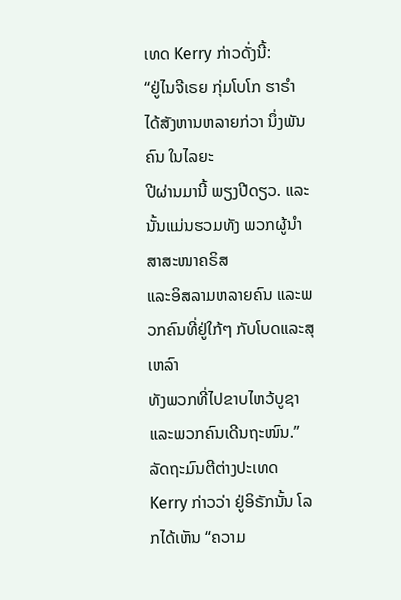ເທດ Kerry ກ່າວດັ່ງນີ້:
“ຢູ່ໄນຈີເຣຍ ກຸ່ມໂບໂກ ຮາຣຳ ໄດ້ສັງຫານຫລາຍກ່ວາ ນຶ່ງພັນຄົນ ໃນໄລຍະ
ປີຜ່ານມານີ້ ພຽງປີດຽວ. ແລະນັ້ນແມ່ນຮວມທັງ ພວກຜູ້ນຳສາສະໜາຄຣິສ
ແລະອິສລາມຫລາຍຄົນ ແລະພວກຄົນທີ່ຢູ່ໃກ້ໆ ກັບໂບດແລະສຸເຫລົາ
ທັງພວກທີ່ໄປຂາບໄຫວ້ບູຊາ ແລະພວກຄົນເດີນຖະໜົນ.”
ລັດຖະມົນຕີຕ່າງປະເທດ Kerry ກ່າວວ່າ ຢູ່ອິຣັກນັ້ນ ໂລກໄດ້ເຫັນ “ຄວາມ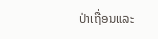ປ່າເຖື່ອນແລະ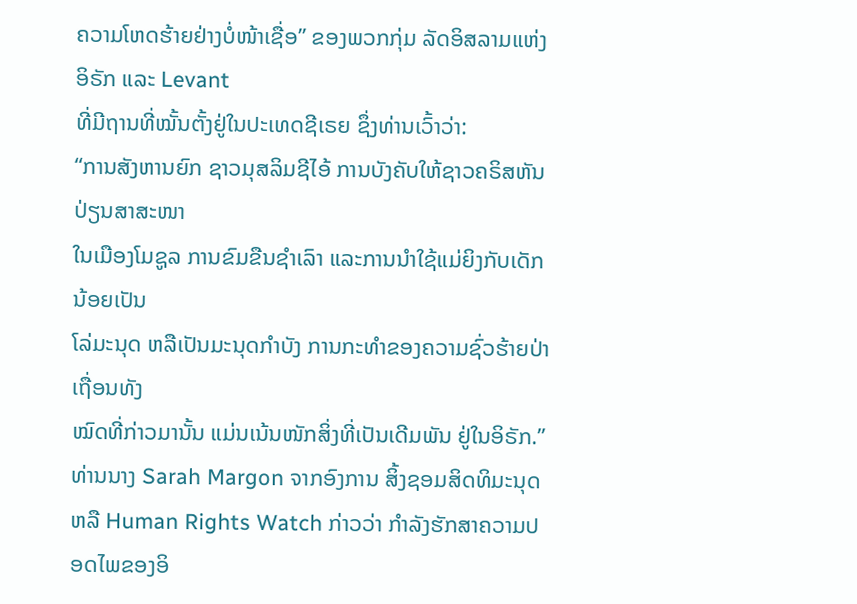ຄວາມໂຫດຮ້າຍຢ່າງບໍ່ໜ້າເຊື່ອ” ຂອງພວກກຸ່ມ ລັດອິສລາມແຫ່ງອິຣັກ ແລະ Levant
ທີ່ມີຖານທີ່ໝັ້ນຕັ້ງຢູ່ໃນປະເທດຊີເຣຍ ຊຶ່ງທ່ານເວົ້າວ່າ:
“ການສັງຫານຍົກ ຊາວມຸສລິມຊີໄອ້ ການບັງຄັບໃຫ້ຊາວຄຣິສຫັນປ່ຽນສາສະໜາ
ໃນເມືອງໂມຊູລ ການຂົມຂືນຊຳເລົາ ແລະການນຳໃຊ້ແມ່ຍິງກັບເດັກນ້ອຍເປັນ
ໂລ່ມະນຸດ ຫລືເປັນມະນຸດກຳບັງ ການກະທຳຂອງຄວາມຊົ່ວຮ້າຍປ່າເຖື່ອນທັງ
ໝົດທີ່ກ່າວມານັ້ນ ແມ່ນເນ້ນໜັກສິ່ງທີ່ເປັນເດີມພັນ ຢູ່ໃນອິຣັກ.”
ທ່ານນາງ Sarah Margon ຈາກອົງການ ສິ້ງຊອມສິດທິມະນຸດ ຫລື Human Rights Watch ກ່າວວ່າ ກຳລັງຮັກສາຄວາມປອດໄພຂອງອິ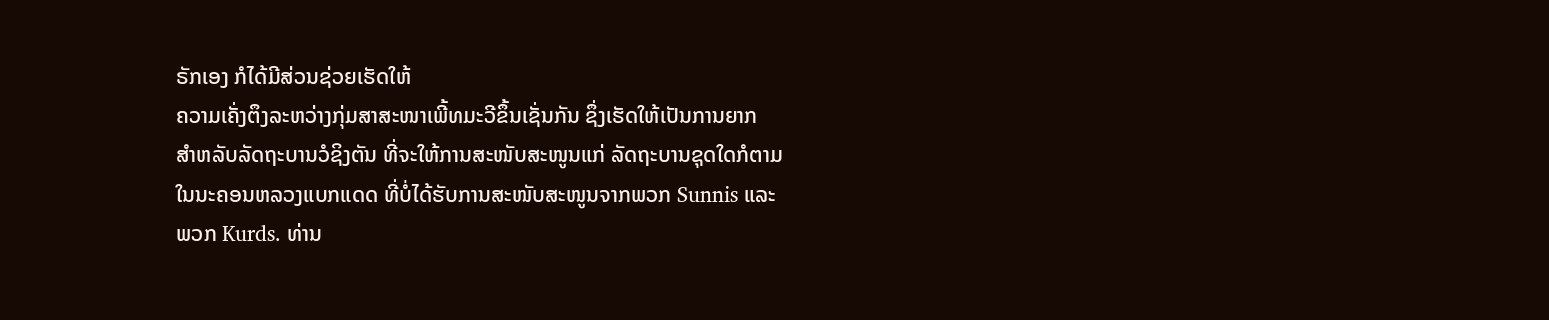ຣັກເອງ ກໍໄດ້ມີສ່ວນຊ່ວຍເຮັດໃຫ້
ຄວາມເຄັ່ງຕຶງລະຫວ່າງກຸ່ມສາສະໜາເພີ້ທມະວີຂຶ້ນເຊັ່ນກັນ ຊຶ່ງເຮັດໃຫ້ເປັນການຍາກ
ສຳຫລັບລັດຖະບານວໍຊິງຕັນ ທີ່ຈະໃຫ້ການສະໜັບສະໜູນແກ່ ລັດຖະບານຊຸດໃດກໍຕາມ
ໃນນະຄອນຫລວງແບກແດດ ທີ່ບໍ່ໄດ້ຮັບການສະໜັບສະໜູນຈາກພວກ Sunnis ແລະ
ພວກ Kurds. ທ່ານ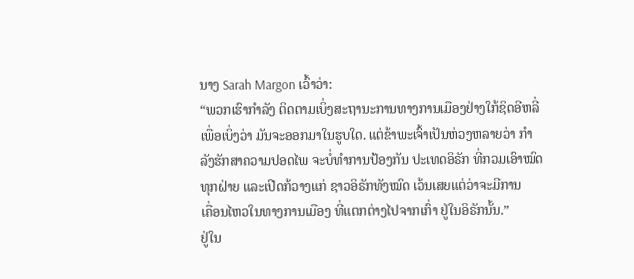ນາງ Sarah Margon ເວົ້າວ່າ:
“ພວກເຮົາກຳລັງ ຕິດຕາມເບິ່ງສະຖານະການທາງການເມືອງຢ່າງໃກ້ຊິດອີຫລີ່
ເພື່ອເບິ່ງວ່າ ມັນຈະອອກມາໃນຮູບໃດ. ແຕ່ຂ້າພະເຈົ້າເປັນຫ່ວງຫລາຍວ່າ ກຳ
ລັງຮັກສາຄວາມປອດໄພ ຈະບໍ່ທຳການປ້ອງກັນ ປະເທດອິຣັກ ທີ່ກວມເອົາໝົດ
ທຸກຝ່າຍ ແລະເປີດກ້ວາງແກ່ ຊາວອິຣັກທັງໝົດ ເວ້ນເສຍແຕ່ວ່າຈະມີການ
ເຄື່ອນໄຫວໃນທາງການເມືອງ ທີ່ແຕກຕ່າງໄປຈາກເກົ່າ ຢູ່ໃນອິຣັກນັ້ນ.”
ຢູ່ໃນ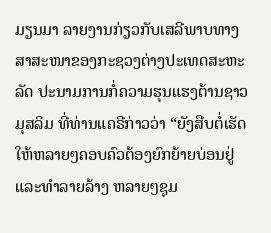ມຽນມາ ລາຍງານກ່ຽວກັບເສລີພາບທາງສາສະໜາຂອງກະຊວງຕ່າງປະເທດສະຫະ
ລັດ ປະນາມການກໍ່ຄວາມຮຸນແຮງຕ້ານຊາວມຸສລິມ ທີ່ທ່ານແຄຣີກ່າວວ່າ “ຍັງສືບຕໍ່ເຮັດໃຫ້ຫລາຍໆຄອບຄົວຕ້ອງຍົກຍ້າຍບ່ອນຢູ່ ແລະທຳລາຍລ້າງ ຫລາຍໆຊຸມ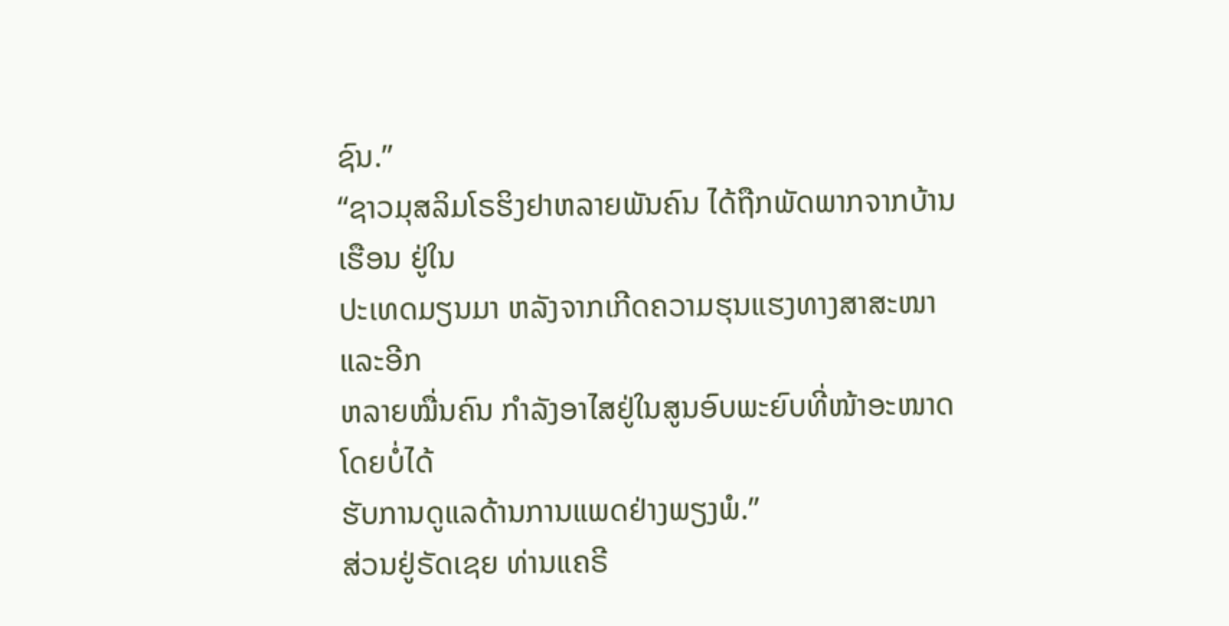ຊົນ.”
“ຊາວມຸສລິມໂຣຮິງຢາຫລາຍພັນຄົນ ໄດ້ຖືກພັດພາກຈາກບ້ານເຮືອນ ຢູ່ໃນ
ປະເທດມຽນມາ ຫລັງຈາກເກີດຄວາມຮຸນແຮງທາງສາສະໜາ ແລະອີກ
ຫລາຍໝື່ນຄົນ ກຳລັງອາໄສຢູ່ໃນສູນອົບພະຍົບທີ່ໜ້າອະໜາດ ໂດຍບໍ່ໄດ້
ຮັບການດູແລດ້ານການແພດຢ່າງພຽງພໍ.”
ສ່ວນຢູ່ຣັດເຊຍ ທ່ານແຄຣີ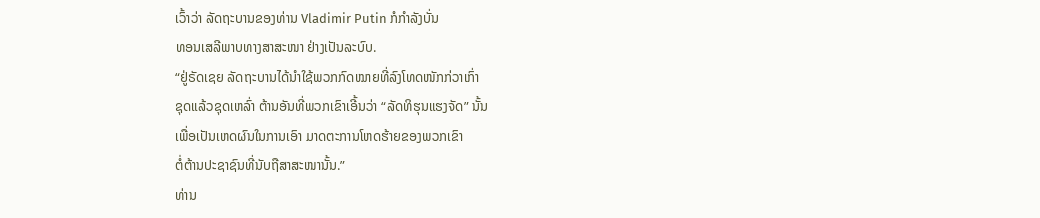ເວົ້າວ່າ ລັດຖະບານຂອງທ່ານ Vladimir Putin ກໍກຳລັງບັ່ນ
ທອນເສລີພາບທາງສາສະໜາ ຢ່າງເປັນລະບົບ.
“ຢູ່ຣັດເຊຍ ລັດຖະບານໄດ້ນຳໃຊ້ພວກກົດໝາຍທີ່ລົງໂທດໜັກກ່ວາເກົ່າ
ຊຸດແລ້ວຊຸດເຫລົ່າ ຕ້ານອັນທີ່ພວກເຂົາເອີ້ນວ່າ “ລັດທິຮຸນແຮງຈັດ” ນັ້ນ
ເພື່ອເປັນເຫດຜົນໃນການເອົາ ມາດຕະການໂຫດຮ້າຍຂອງພວກເຂົາ
ຕໍ່ຕ້ານປະຊາຊົນທີ່ນັບຖືສາສະໜານັ້ນ.”
ທ່ານ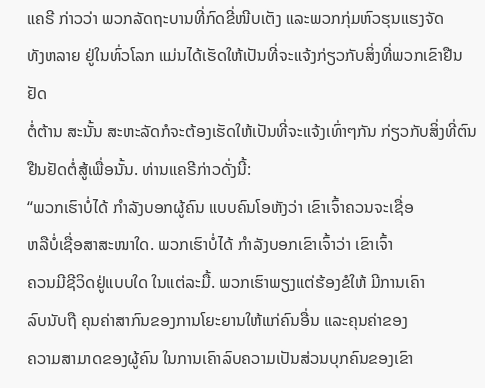ແຄຣີ ກ່າວວ່າ ພວກລັດຖະບານທີ່ກົດຂີ່ໜີບເຕັງ ແລະພວກກຸ່ມຫົວຮຸນແຮງຈັດ
ທັງຫລາຍ ຢູ່ໃນທົ່ວໂລກ ແມ່ນໄດ້ເຮັດໃຫ້ເປັນທີ່ຈະແຈ້ງກ່ຽວກັບສິ່ງທີ່ພວກເຂົາຢືນຢັດ
ຕໍ່ຕ້ານ ສະນັ້ນ ສະຫະລັດກໍຈະຕ້ອງເຮັດໃຫ້ເປັນທີ່ຈະແຈ້ງເທົ່າໆກັນ ກ່ຽວກັບສິ່ງທີ່ຕົນ
ຢືນຢັດຕໍ່ສູ້ເພື່ອນັ້ນ. ທ່ານແຄຣີກ່າວດັ່ງນີ້:
“ພວກເຮົາບໍ່ໄດ້ ກຳລັງບອກຜູ້ຄົນ ແບບຄົນໂອຫັງວ່າ ເຂົາເຈົ້າຄວນຈະເຊື່ອ
ຫລືບໍ່ເຊື່ອສາສະໜາໃດ. ພວກເຮົາບໍ່ໄດ້ ກຳລັງບອກເຂົາເຈົ້າວ່າ ເຂົາເຈົ້າ
ຄວນມີຊີວິດຢູ່ແບບໃດ ໃນແຕ່ລະມື້. ພວກເຮົາພຽງແຕ່ຮ້ອງຂໍໃຫ້ ມີການເຄົາ
ລົບນັບຖື ຄຸນຄ່າສາກົນຂອງການໂຍະຍານໃຫ້ແກ່ຄົນອື່ນ ແລະຄຸນຄ່າຂອງ
ຄວາມສາມາດຂອງຜູ້ຄົນ ໃນການເຄົາລົບຄວາມເປັນສ່ວນບຸກຄົນຂອງເຂົາ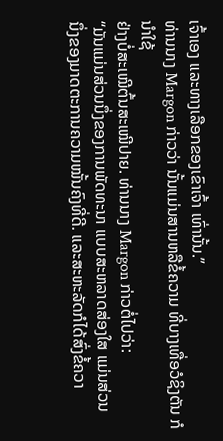ເຈົ້າເອງ ແລະທາງເລືອກຂອງເຂົາເຈົ້າ ເທົ່ານັ້ນ.”
ທ່ານນາງ Margon ກ່າວວ່າ ນັ້ນແມ່ນສານຫລືຂໍ້ຄວາມ ທີ່ບາງເທື່ອວໍຊິງຕັນ ກໍນຳໃຊ້
ຢ່າງບໍ່ສະເໝີຕົ້ນສະເໝີປາຍ. ທ່ານນາງ Margon ກ່າວຕໍ່ໄປວ່າ:
“ມັນແມ່ນສ່ວນນຶ່ງຂອງການພັດທະນາ ແບບສະຫລາດສ່ອງໃສ ແມ່ນສ່ວນ
ນຶ່ງຂອງມາດຕະການຄວາມໝັ້ນຄົງທີ່ດີ. ແລະສະຫະລັດກໍໄດ້ສົ່ງຂໍ້ຄວາ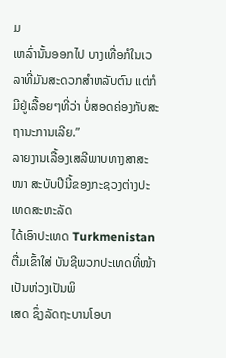ມ
ເຫລົ່ານັ້ນອອກໄປ ບາງເທື່ອກໍໃນເວລາທີ່ມັນສະດວກສຳຫລັບຕົນ ແຕ່ກໍ
ມີຢູ່ເລື້ອຍໆທີ່ວ່າ ບໍ່ສອດຄ່ອງກັບສະຖານະການເລີຍ.”
ລາຍງານເລື້ອງເສລີພາບທາງສາສະໜາ ສະບັບປີນີ້ຂອງກະຊວງຕ່າງປະເທດສະຫະລັດ
ໄດ້ເອົາປະເທດ Turkmenistan ຕື່ມເຂົ້າໃສ່ ບັນຊີພວກປະເທດທີ່ໜ້າເປັນຫ່ວງເປັນພິ
ເສດ ຊຶ່ງລັດຖະບານໂອບາ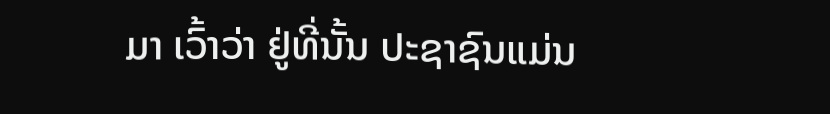ມາ ເວົ້າວ່າ ຢູ່ທີ່ນັ້ນ ປະຊາຊົນແມ່ນ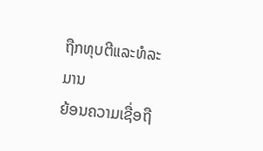ຖືກທຸບຕີແລະທໍລະມານ
ຍ້ອນຄວາມເຊື່ອຖື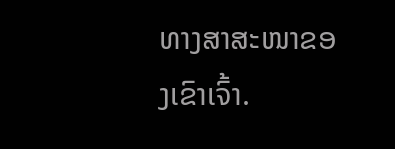ທາງສາສະໜາຂອງເຂົາເຈົ້າ.